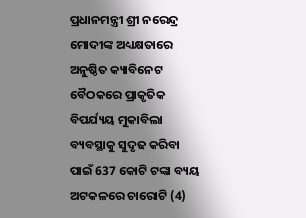ପ୍ରଧାନମନ୍ତ୍ରୀ ଶ୍ରୀ ନରେନ୍ଦ୍ର ମୋଦୀଙ୍କ ଅଧ୍ୟକ୍ଷତାରେ ଅନୁଷ୍ଠିତ କ୍ୟାବିନେଟ ବୈଠକରେ ପ୍ରାକୃତିକ ବିପର୍ଯ୍ୟୟ ମୁକାବିଲା ବ୍ୟବସ୍ଥାକୁ ସୁଦୃଢ କରିବା ପାଇଁ 637 କୋଟି ଟଙ୍କା ବ୍ୟୟ ଅଟକଳରେ ଚାରୋଟି (4)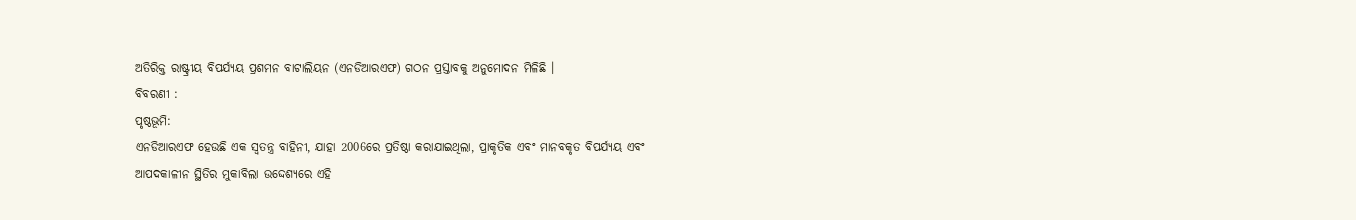ଅତିରିକ୍ତ ରାଷ୍ଟ୍ରୀୟ ବିପର୍ଯ୍ୟୟ ପ୍ରଶମନ ବାଟାଲିୟନ (ଏନଡିଆରଏଫ) ଗଠନ ପ୍ରସ୍ତାବକୁ ଅନୁମୋଦନ ମିଳିଛି ।
ବିବରଣୀ :
ପୃଷ୍ଠଭୂମି:
ଏନଡିଆରଏଫ ହେଉଛି ଏକ ସ୍ୱତନ୍ତ୍ର ବାହିନୀ, ଯାହା 2006ରେ ପ୍ରତିଷ୍ଠା କରାଯାଇଥିଲା, ପ୍ରାକୃତିକ ଏବଂ ମାନବକୃତ ବିପର୍ଯ୍ୟୟ ଏବଂ ଆପଦକାଳୀନ ସ୍ଥିତିର ମୁକାବିଲା ଉଦ୍ଦେଶ୍ୟରେ ଏହି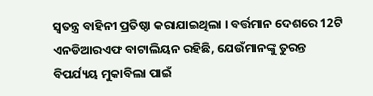ସ୍ୱତନ୍ତ୍ର ବାହିନୀ ପ୍ରତିଷ୍ଠା କରାଯାଇଥିଲା । ବର୍ତ୍ତମାନ ଦେଶରେ 12ଟି ଏନଡିଆରଏଫ ବାଟାଲିୟନ ରହିଛି, ଯେଉଁମାନଙ୍କୁ ତୁରନ୍ତ ବିପର୍ଯ୍ୟୟ ମୁକାବିଲା ପାଇଁ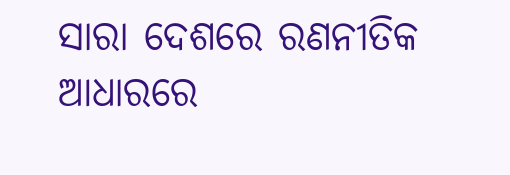ସାରା ଦେଶରେ ରଣନୀତିକ ଆଧାରରେ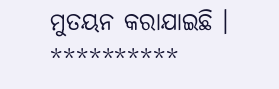ମୁତୟନ କରାଯାଇଛି ।
**********